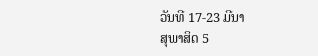ວັນທີ 17-23 ມີນາ
ສຸພາສິດ 5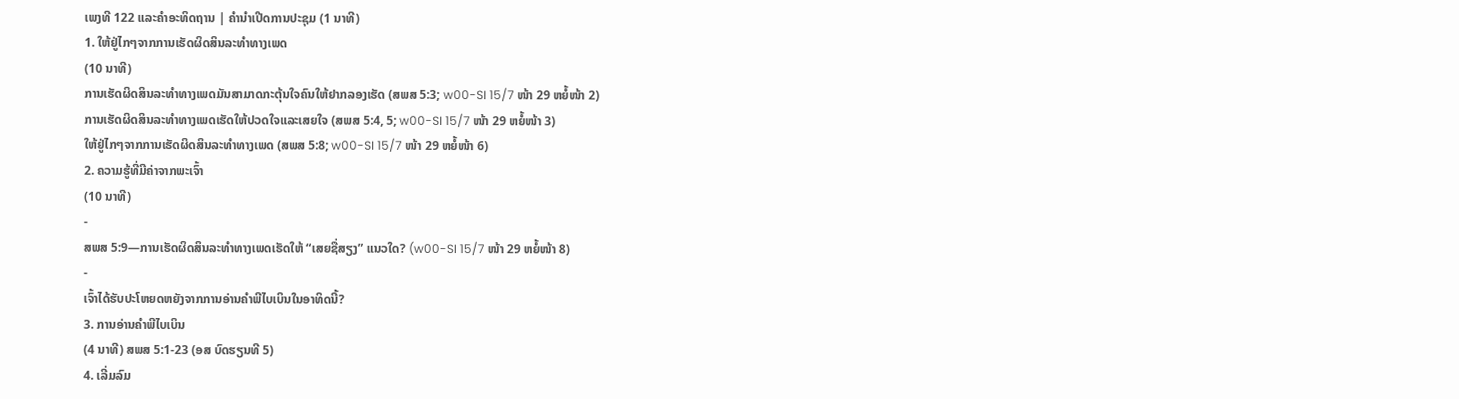ເພງທີ 122 ແລະຄຳອະທິດຖານ | ຄຳນຳເປີດການປະຊຸມ (1 ນາທີ)
1. ໃຫ້ຢູ່ໄກໆຈາກການເຮັດຜິດສິນລະທຳທາງເພດ
(10 ນາທີ)
ການເຮັດຜິດສິນລະທຳທາງເພດມັນສາມາດກະຕຸ້ນໃຈຄົນໃຫ້ຢາກລອງເຮັດ (ສພສ 5:3; w00-SI 15/7 ໜ້າ 29 ຫຍໍ້ໜ້າ 2)
ການເຮັດຜິດສິນລະທຳທາງເພດເຮັດໃຫ້ປວດໃຈແລະເສຍໃຈ (ສພສ 5:4, 5; w00-SI 15/7 ໜ້າ 29 ຫຍໍ້ໜ້າ 3)
ໃຫ້ຢູ່ໄກໆຈາກການເຮັດຜິດສິນລະທຳທາງເພດ (ສພສ 5:8; w00-SI 15/7 ໜ້າ 29 ຫຍໍ້ໜ້າ 6)
2. ຄວາມຮູ້ທີ່ມີຄ່າຈາກພະເຈົ້າ
(10 ນາທີ)
-
ສພສ 5:9—ການເຮັດຜິດສິນລະທຳທາງເພດເຮັດໃຫ້ “ເສຍຊື່ສຽງ” ແນວໃດ? (w00-SI 15/7 ໜ້າ 29 ຫຍໍ້ໜ້າ 8)
-
ເຈົ້າໄດ້ຮັບປະໂຫຍດຫຍັງຈາກການອ່ານຄຳພີໄບເບິນໃນອາທິດນີ້?
3. ການອ່ານຄຳພີໄບເບິນ
(4 ນາທີ) ສພສ 5:1-23 (ອສ ບົດຮຽນທີ 5)
4. ເລີ່ມລົມ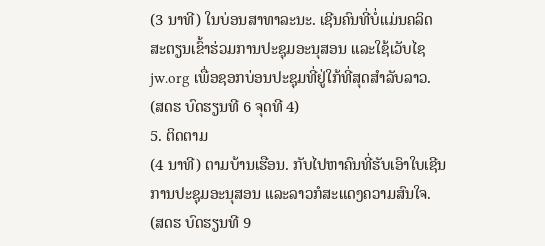(3 ນາທີ) ໃນບ່ອນສາທາລະນະ. ເຊີນຄົນທີ່ບໍ່ແມ່ນຄລິດສະຕຽນເຂົ້າຮ່ວມການປະຊຸມອະນຸສອນ ແລະໃຊ້ເວັບໄຊ jw.org ເພື່ອຊອກບ່ອນປະຊຸມທີ່ຢູ່ໃກ້ທີ່ສຸດສຳລັບລາວ. (ສດຮ ບົດຮຽນທີ 6 ຈຸດທີ 4)
5. ຕິດຕາມ
(4 ນາທີ) ຕາມບ້ານເຮືອນ. ກັບໄປຫາຄົນທີ່ຮັບເອົາໃບເຊີນການປະຊຸມອະນຸສອນ ແລະລາວກໍສະແດງຄວາມສົນໃຈ. (ສດຮ ບົດຮຽນທີ 9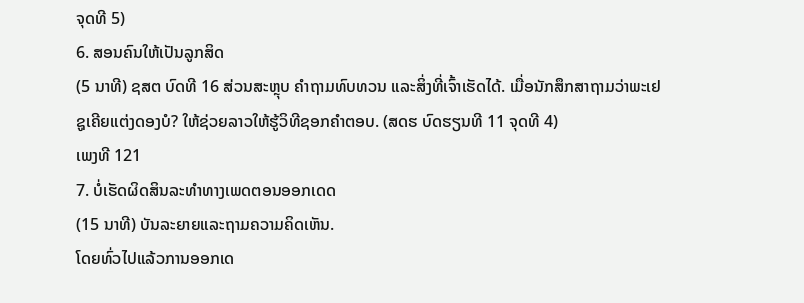ຈຸດທີ 5)
6. ສອນຄົນໃຫ້ເປັນລູກສິດ
(5 ນາທີ) ຊສຕ ບົດທີ 16 ສ່ວນສະຫຼຸບ ຄຳຖາມທົບທວນ ແລະສິ່ງທີ່ເຈົ້າເຮັດໄດ້. ເມື່ອນັກສຶກສາຖາມວ່າພະເຢຊູເຄີຍແຕ່ງດອງບໍ? ໃຫ້ຊ່ວຍລາວໃຫ້ຮູ້ວິທີຊອກຄຳຕອບ. (ສດຮ ບົດຮຽນທີ 11 ຈຸດທີ 4)
ເພງທີ 121
7. ບໍ່ເຮັດຜິດສິນລະທຳທາງເພດຕອນອອກເດດ
(15 ນາທີ) ບັນລະຍາຍແລະຖາມຄວາມຄິດເຫັນ.
ໂດຍທົ່ວໄປແລ້ວການອອກເດ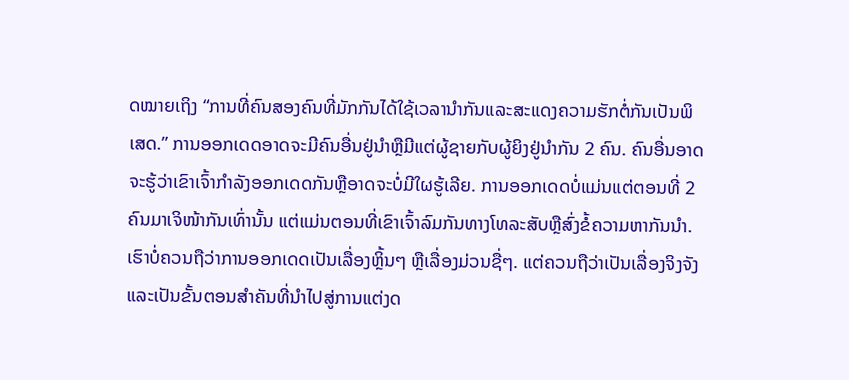ດໝາຍເຖິງ “ການທີ່ຄົນສອງຄົນທີ່ມັກກັນໄດ້ໃຊ້ເວລານຳກັນແລະສະແດງຄວາມຮັກຕໍ່ກັນເປັນພິເສດ.” ການອອກເດດອາດຈະມີຄົນອື່ນຢູ່ນຳຫຼືມີແຕ່ຜູ້ຊາຍກັບຜູ້ຍິງຢູ່ນຳກັນ 2 ຄົນ. ຄົນອື່ນອາດຈະຮູ້ວ່າເຂົາເຈົ້າກຳລັງອອກເດດກັນຫຼືອາດຈະບໍ່ມີໃຜຮູ້ເລີຍ. ການອອກເດດບໍ່ແມ່ນແຕ່ຕອນທີ່ 2 ຄົນມາເຈິໜ້າກັນເທົ່ານັ້ນ ແຕ່ແມ່ນຕອນທີ່ເຂົາເຈົ້າລົມກັນທາງໂທລະສັບຫຼືສົ່ງຂໍ້ຄວາມຫາກັນນຳ. ເຮົາບໍ່ຄວນຖືວ່າການອອກເດດເປັນເລື່ອງຫຼິ້ນໆ ຫຼືເລື່ອງມ່ວນຊື່ໆ. ແຕ່ຄວນຖືວ່າເປັນເລື່ອງຈິງຈັງ ແລະເປັນຂັ້ນຕອນສຳຄັນທີ່ນຳໄປສູ່ການແຕ່ງດ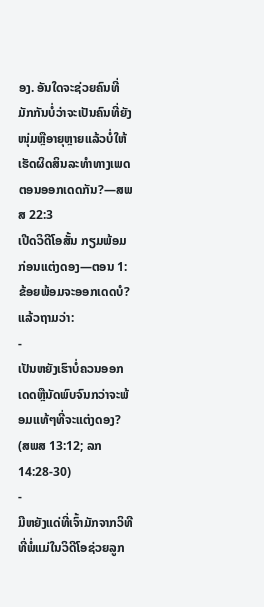ອງ. ອັນໃດຈະຊ່ວຍຄົນທີ່ມັກກັນບໍ່ວ່າຈະເປັນຄົນທີ່ຍັງໜຸ່ມຫຼືອາຍຸຫຼາຍແລ້ວບໍ່ໃຫ້ເຮັດຜິດສິນລະທຳທາງເພດຕອນອອກເດດກັນ?—ສພສ 22:3
ເປີດວິດີໂອສັ້ນ ກຽມພ້ອມກ່ອນແຕ່ງດອງ—ຕອນ 1: ຂ້ອຍພ້ອມຈະອອກເດດບໍ? ແລ້ວຖາມວ່າ:
-
ເປັນຫຍັງເຮົາບໍ່ຄວນອອກເດດຫຼືນັດພົບຈົນກວ່າຈະພ້ອມແທ້ໆທີ່ຈະແຕ່ງດອງ? (ສພສ 13:12; ລກ 14:28-30)
-
ມີຫຍັງແດ່ທີ່ເຈົ້າມັກຈາກວິທີທີ່ພໍ່ແມ່ໃນວິດີໂອຊ່ວຍລູກ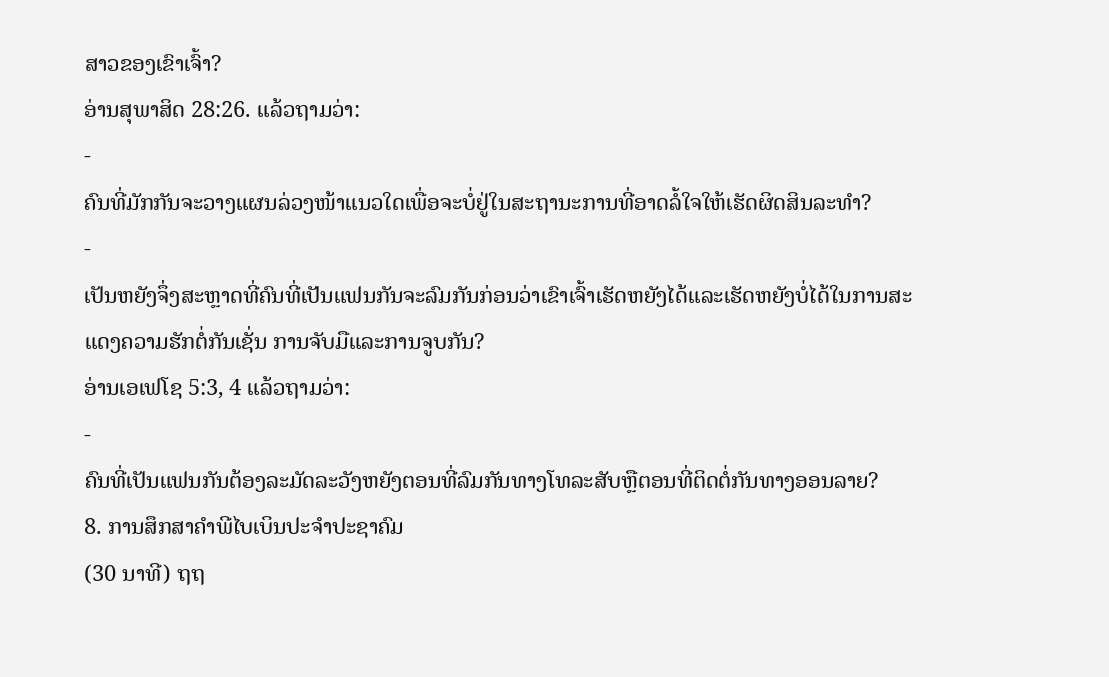ສາວຂອງເຂົາເຈົ້າ?
ອ່ານສຸພາສິດ 28:26. ແລ້ວຖາມວ່າ:
-
ຄົນທີ່ມັກກັນຈະວາງແຜນລ່ວງໜ້າແນວໃດເພື່ອຈະບໍ່ຢູ່ໃນສະຖານະການທີ່ອາດລໍ້ໃຈໃຫ້ເຮັດຜິດສິນລະທຳ?
-
ເປັນຫຍັງຈຶ່ງສະຫຼາດທີ່ຄົນທີ່ເປັນແຟນກັນຈະລົມກັນກ່ອນວ່າເຂົາເຈົ້າເຮັດຫຍັງໄດ້ແລະເຮັດຫຍັງບໍ່ໄດ້ໃນການສະແດງຄວາມຮັກຕໍ່ກັນເຊັ່ນ ການຈັບມືແລະການຈູບກັນ?
ອ່ານເອເຟໂຊ 5:3, 4 ແລ້ວຖາມວ່າ:
-
ຄົນທີ່ເປັນແຟນກັນຕ້ອງລະມັດລະວັງຫຍັງຕອນທີ່ລົມກັນທາງໂທລະສັບຫຼືຕອນທີ່ຕິດຕໍ່ກັນທາງອອນລາຍ?
8. ການສຶກສາຄຳພີໄບເບິນປະຈຳປະຊາຄົມ
(30 ນາທີ) ຖຖ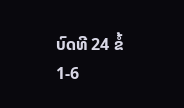ບົດທີ 24 ຂໍ້ 1-6